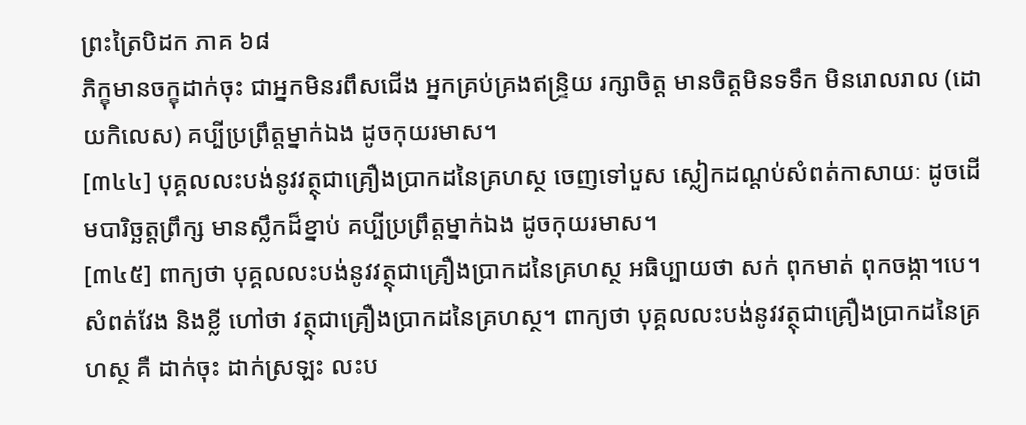ព្រះត្រៃបិដក ភាគ ៦៨
ភិក្ខុមានចក្ខុដាក់ចុះ ជាអ្នកមិនរពឹសជើង អ្នកគ្រប់គ្រងឥន្រ្ទិយ រក្សាចិត្ត មានចិត្តមិនទទឹក មិនរោលរាល (ដោយកិលេស) គប្បីប្រព្រឹត្តម្នាក់ឯង ដូចកុយរមាស។
[៣៤៤] បុគ្គលលះបង់នូវវត្ថុជាគ្រឿងប្រាកដនៃគ្រហស្ថ ចេញទៅបួស ស្លៀកដណ្តប់សំពត់កាសាយៈ ដូចដើមបារិច្ឆត្តព្រឹក្ស មានស្លឹកដ៏ខ្នាប់ គប្បីប្រព្រឹត្តម្នាក់ឯង ដូចកុយរមាស។
[៣៤៥] ពាក្យថា បុគ្គលលះបង់នូវវត្ថុជាគ្រឿងប្រាកដនៃគ្រហស្ថ អធិប្បាយថា សក់ ពុកមាត់ ពុកចង្កា។បេ។ សំពត់វែង និងខ្លី ហៅថា វត្ថុជាគ្រឿងប្រាកដនៃគ្រហស្ថ។ ពាក្យថា បុគ្គលលះបង់នូវវត្ថុជាគ្រឿងប្រាកដនៃគ្រហស្ថ គឺ ដាក់ចុះ ដាក់ស្រឡះ លះប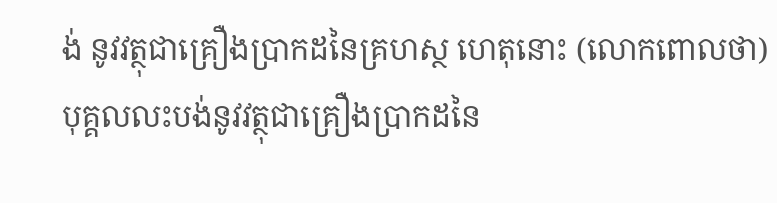ង់ នូវវត្ថុជាគ្រឿងប្រាកដនៃគ្រហស្ថ ហេតុនោះ (លោកពោលថា) បុគ្គលលះបង់នូវវត្ថុជាគ្រឿងប្រាកដនៃ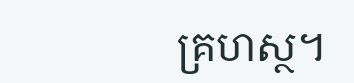គ្រហស្ថ។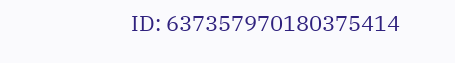ID: 637357970180375414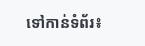ទៅកាន់ទំព័រ៖